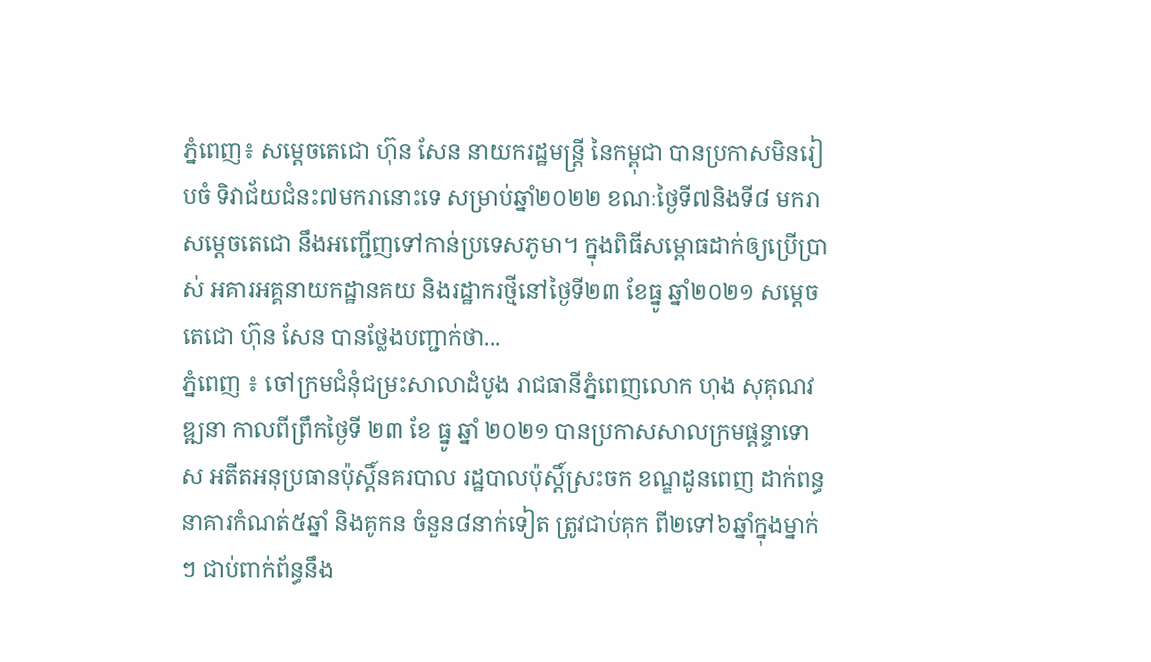ភ្នំពេញ៖ សម្ដេចតេជោ ហ៊ុន សែន នាយករដ្ឋមន្ត្រី នៃកម្ពុជា បានប្រកាសមិនរៀបចំ ទិវាជ័យជំនះ៧មករានោះទេ សម្រាប់ឆ្នាំ២០២២ ខណៈថ្ងៃទី៧និងទី៨ មករា សម្ដេចតេជោ នឹងអញ្ជើញទៅកាន់ប្រទេសភូមា។ ក្នុងពិធីសម្ពោធដាក់ឲ្យប្រើប្រាស់ អគារអគ្គនាយកដ្ឋានគយ និងរដ្ឋាករថ្មីនៅថ្ងៃទី២៣ ខែធ្នូ ឆ្នាំ២០២១ សម្ដេចតេជោ ហ៊ុន សែន បានថ្លែងបញ្ជាក់ថា...
ភ្នំពេញ ៖ ចៅក្រមជំនុំជម្រះសាលាដំបូង រាជធានីភ្នំពេញលោក ហុង សុគុណវឌ្ឍនា កាលពីព្រឹកថ្ងៃទី ២៣ ខែ ធ្នូ ឆ្នាំ ២០២១ បានប្រកាសសាលក្រមផ្តន្ទាទោស អតីតអនុប្រធានប៉ុស្តិ៍នគរបាល រដ្ឋបាលប៉ុស្តិ៍ស្រះចក ខណ្ឌដូនពេញ ដាក់ពន្ធនាគារកំណត់៥ឆ្នាំ និងគូកន ចំនួន៨នាក់ទៀត ត្រូវជាប់គុក ពី២ទៅ៦ឆ្នាំក្នុងម្នាក់ៗ ជាប់ពាក់ព័ន្ធនឹង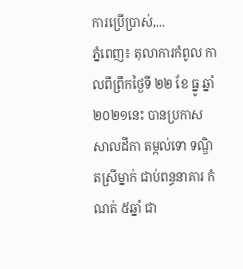ការប្រើប្រាស់,...
ភ្នំពេញ៖ តុលាការកំពូល កាលពីព្រឹកថ្ងៃទី ២២ ខែ ធ្នូ ឆ្នាំ ២០២១នេះ បានប្រកាសសាលដីកា តម្កល់ទោ ទណ្ឌិតស្រីម្នាក់ ជាប់ពន្ធនាគារ កំណត់ ៥ឆ្នាំ ជា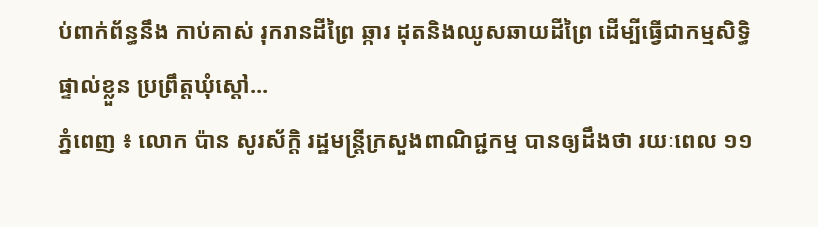ប់ពាក់ព័ន្ធនឹង កាប់គាស់ រុករានដីព្រៃ ឆ្ការ ដុតនិងឈូសឆាយដីព្រៃ ដើម្បីធ្វើជាកម្មសិទ្ធិ ផ្ទាល់ខ្លួន ប្រព្រឹត្តឃុំស្តៅ...
ភ្នំពេញ ៖ លោក ប៉ាន សូរស័ក្តិ រដ្ឋមន្ត្រីក្រសួងពាណិជ្ជកម្ម បានឲ្យដឹងថា រយៈពេល ១១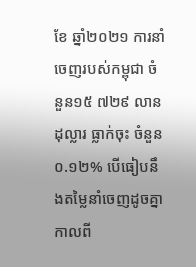ខែ ឆ្នាំ២០២១ ការនាំចេញរបស់កម្ពុជា ចំនួន១៥ ៧២៩ លានដុល្លារ ធ្លាក់ចុះ ចំនួន០.១២% បើធៀបនឹងតម្លៃនាំចេញដូចគ្នា កាលពី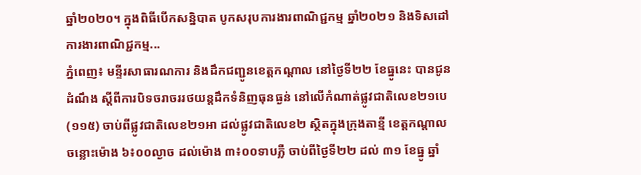ឆ្នាំ២០២០។ ក្នុងពិធីបើកសន្និបាត បូកសរុបការងារពាណិជ្ជកម្ម ឆ្នាំ២០២១ និងទិសដៅការងារពាណិជ្ជកម្ម...
ភ្នំពេញ៖ មន្ទីរសាធារណការ និងដឹកជញ្ជូនខេត្តកណ្តាល នៅថ្ងៃទី២២ ខែធ្នូនេះ បានជូនដំណឹង ស្តីពីការបិទចរាចររថយន្តដឹកទំនិញធុនធ្ងន់ នៅលើកំណាត់ផ្លូវជាតិលេខ២១បេ (១១៥) ចាប់ពីផ្លូវជាតិលេខ២១អា ដល់ផ្លូវជាតិលេខ២ ស្ថិតក្នុងក្រុងតាខ្មី ខេត្តកណ្តាល ចន្លោះម៉ោង ៦៖០០ល្ងាច ដល់ម៉ោង ៣៖០០ទាបភ្លឺ ចាប់ពីថ្ងៃទី២២ ដល់ ៣១ ខែធ្នូ ឆ្នាំ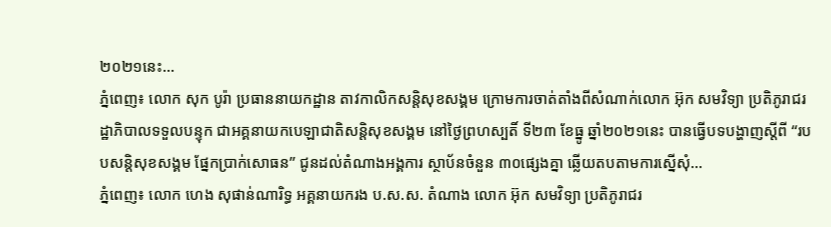២០២១នេះ...
ភ្នំពេញ៖ លោក សុក បូរ៉ា ប្រធាននាយកដ្ឋាន តាវកាលិកសន្តិសុខសង្គម ក្រោមការចាត់តាំងពីសំណាក់លោក អ៊ុក សមវិទ្យា ប្រតិភូរាជរដ្ឋាភិបាលទទួលបន្ទុក ជាអគ្គនាយកបេឡាជាតិសន្តិសុខសង្គម នៅថ្ងៃព្រហស្បតិ៍ ទី២៣ ខែធ្នូ ឆ្នាំ២០២១នេះ បានធ្វើបទបង្ហាញស្តីពី “របបសន្តិសុខសង្គម ផ្នែកប្រាក់សោធន” ជូនដល់តំណាងអង្គការ ស្ថាប័នចំនួន ៣០ផ្សេងគ្នា ឆ្លើយតបតាមការស្នើសុំ...
ភ្នំពេញ៖ លោក ហេង សុផាន់ណារិទ្ធ អគ្គនាយករង ប.ស.ស. តំណាង លោក អ៊ុក សមវិទ្យា ប្រតិភូរាជរ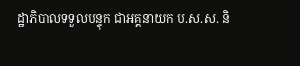ដ្ឋាភិបាលទទួលបន្ទុក ជាអគ្គនាយក ប.ស.ស. និ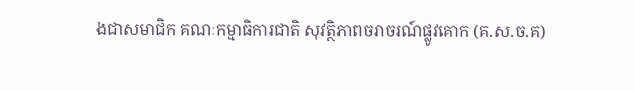ងជាសមាជិក គណៈកម្មាធិការជាតិ សុវត្ថិភាពចរាចរណ៍ផ្លូវគោក (គ.ស.ច.គ)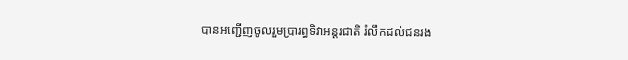បានអញ្ជើញចូលរួមប្រារព្ធទិវាអន្ដរជាតិ រំលឹកដល់ជនរង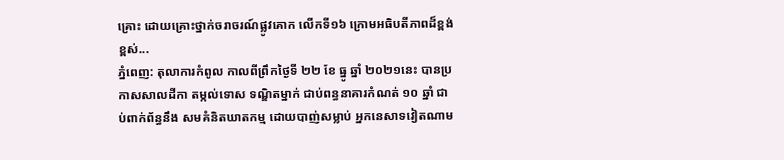គ្រោះ ដោយគ្រោះថ្នាក់ចរាចរណ៍ផ្លូវគោក លើកទី១៦ ក្រោមអធិបតីភាពដ៏ខ្ពង់ខ្ពស់...
ភ្នំពេញ: តុលាការកំពូល កាលពីព្រឹកថ្ងៃទី ២២ ខែ ធ្នូ ឆ្នាំ ២០២១នេះ បានប្រកាសសាលដីកា តម្កល់ទោស ទណ្ឌិតម្នាក់ ជាប់ពន្ធនាគារកំណត់ ១០ ឆ្នាំ ជាប់ពាក់ព័ន្ធនឹង សមគំនិតឃាតកម្ម ដោយបាញ់សម្លាប់ អ្នកនេសាទវៀតណាម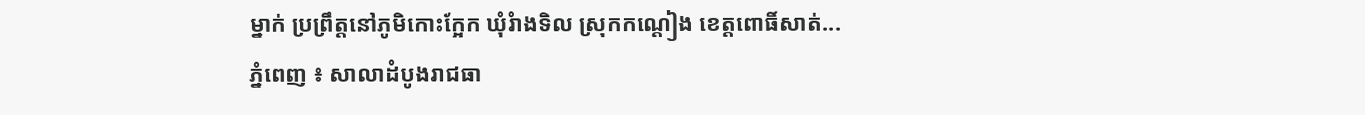ម្នាក់ ប្រព្រឹត្តនៅភូមិកោះក្អែក ឃុំរំាងទិល ស្រុកកណ្តៀង ខេត្តពោធិ៍សាត់...
ភ្នំពេញ ៖ សាលាដំបូងរាជធា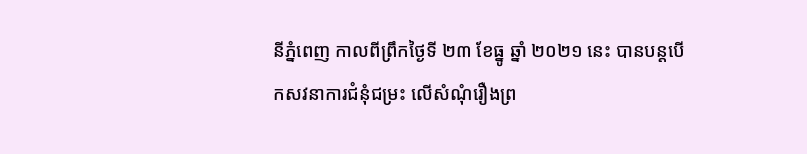នីភ្នំពេញ កាលពីព្រឹកថ្ងៃទី ២៣ ខែធ្នូ ឆ្នាំ ២០២១ នេះ បានបន្តបើកសវនាការជំនុំជម្រះ លើសំណុំរឿងព្រ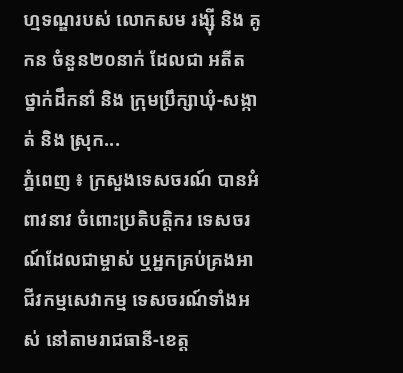ហ្មទណ្ឌរបស់ លោកសម រង្ស៊ី និង គូកន ចំនួន២០នាក់ ដែលជា អតីតថ្នាក់ដឹកនាំ និង ក្រុមប្រឹក្សាឃុំ-សង្កាត់ និង ស្រុក...
ភ្នំពេញ ៖ ក្រសួងទេសចរណ៍ បានអំពាវនាវ ចំពោះប្រតិបត្តិករ ទេសចរណ៍ដែលជាម្ចាស់ ឬអ្នកគ្រប់គ្រងអាជីវកម្មសេវាកម្ម ទេសចរណ៍ទាំងអស់ នៅតាមរាជធានី-ខេត្ត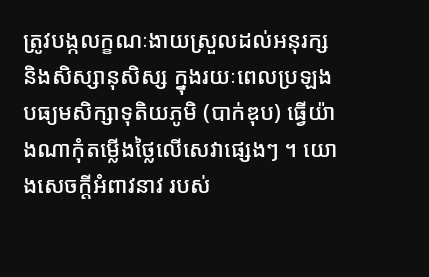ត្រូវបង្កលក្ខណៈងាយស្រួលដល់អនុរក្ស និងសិស្សានុសិស្ស ក្នុងរយៈពេលប្រឡង បធ្យមសិក្សាទុតិយភូមិ (បាក់ឌុប) ធ្វើយ៉ាងណាកុំតម្លើងថ្លៃលើសេវាផ្សេងៗ ។ យោងសេចក្ដីអំពាវនាវ របស់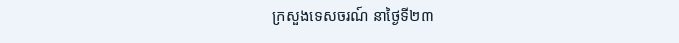ក្រសួងទេសចរណ៍ នាថ្ងៃទី២៣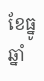ខែធ្នូ ឆ្នាំ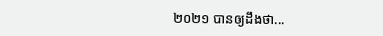២០២១ បានឲ្យដឹងថា...